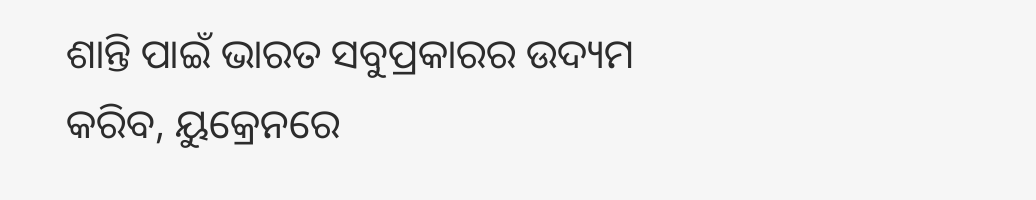ଶାନ୍ତି ପାଇଁ ଭାରତ ସବୁପ୍ରକାରର ଉଦ୍ୟମ କରିବ, ୟୁକ୍ରେନରେ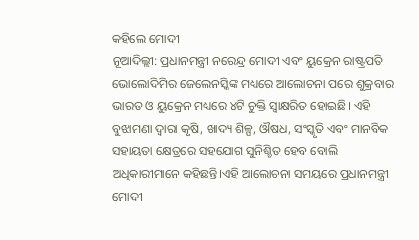କହିଲେ ମୋଦୀ
ନୂଆଦିଲ୍ଲୀ: ପ୍ରଧାନମନ୍ତ୍ରୀ ନରେନ୍ଦ୍ର ମୋଦୀ ଏବଂ ୟୁକ୍ରେନ ରାଷ୍ଟ୍ରପତି ଭୋଲୋଦିମିର ଜେଲେନସ୍କିଙ୍କ ମଧ୍ୟରେ ଆଲୋଚନା ପରେ ଶୁକ୍ରବାର ଭାରତ ଓ ୟୁକ୍ରେନ ମଧ୍ୟରେ ୪ଟି ଚୁକ୍ତି ସ୍ୱାକ୍ଷରିତ ହୋଇଛି। ଏହି ବୁଝାମଣା ଦ୍ୱାରା କୃଷି, ଖାଦ୍ୟ ଶିଳ୍ପ, ଔଷଧ, ସଂସ୍କୃତି ଏବଂ ମାନବିକ ସହାୟତା କ୍ଷେତ୍ରରେ ସହଯୋଗ ସୁନିଶ୍ଚିତ ହେବ ବୋଲି ଅଧିକାରୀମାନେ କହିଛନ୍ତି।ଏହି ଆଲୋଚନା ସମୟରେ ପ୍ରଧାନମନ୍ତ୍ରୀ ମୋଦୀ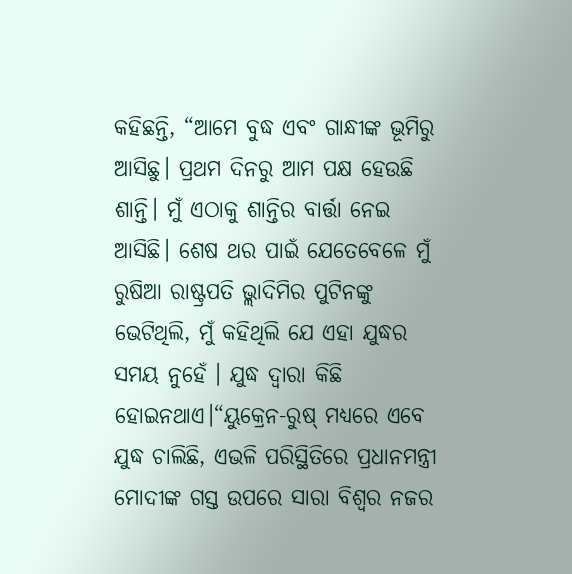କହିଛନ୍ତି, “ଆମେ ବୁଦ୍ଧ ଏବଂ ଗାନ୍ଧୀଙ୍କ ଭୂମିରୁ ଆସିଛୁ। ପ୍ରଥମ ଦିନରୁ ଆମ ପକ୍ଷ ହେଉଛି ଶାନ୍ତି। ମୁଁ ଏଠାକୁ ଶାନ୍ତିର ବାର୍ତ୍ତା ନେଇ ଆସିଛି। ଶେଷ ଥର ପାଇଁ ଯେତେବେଳେ ମୁଁ ରୁଷିଆ ରାଷ୍ଟ୍ରପତି ଭ୍ଲାଦିମିର ପୁଟିନଙ୍କୁ ଭେଟିଥିଲି, ମୁଁ କହିଥିଲି ଯେ ଏହା ଯୁଦ୍ଧର ସମୟ ନୁହେଁ । ଯୁଦ୍ଧ ଦ୍ୱାରା କିଛି ହୋଇନଥାଏ।“ୟୁକ୍ରେନ-ରୁଷ୍ ମଧ୍ୟରେ ଏବେ ଯୁଦ୍ଧ ଚାଲିଛି, ଏଭଳି ପରିସ୍ଥିତିରେ ପ୍ରଧାନମନ୍ତ୍ରୀ ମୋଦୀଙ୍କ ଗସ୍ତ ଉପରେ ସାରା ବିଶ୍ୱର ନଜର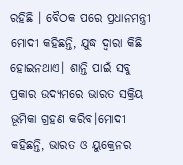ରହିଛି । ବୈଠକ ପରେ ପ୍ରଧାନମନ୍ତ୍ରୀ ମୋଦୀ କହିଛନ୍ତି, ଯୁଦ୍ଧ ଦ୍ୱାରା କିଛି ହୋଇନଥାଏ। ଶାନ୍ତି ପାଇଁ ସବୁ ପ୍ରକାର ଉଦ୍ୟମରେ ଭାରତ ସକ୍ରିୟ ଭୂମିକା ଗ୍ରହଣ କରିବ।ମୋଦୀ କହିଛନ୍ତି, ଭାରତ ଓ ୟୁକ୍ରେନର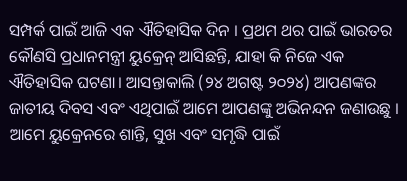ସମ୍ପର୍କ ପାଇଁ ଆଜି ଏକ ଐତିହାସିକ ଦିନ । ପ୍ରଥମ ଥର ପାଇଁ ଭାରତର କୌଣସି ପ୍ରଧାନମନ୍ତ୍ରୀ ୟୁକ୍ରେନ୍ ଆସିଛନ୍ତି, ଯାହା କି ନିଜେ ଏକ ଐତିହାସିକ ଘଟଣା। ଆସନ୍ତାକାଲି (୨୪ ଅଗଷ୍ଟ ୨୦୨୪) ଆପଣଙ୍କର ଜାତୀୟ ଦିବସ ଏବଂ ଏଥିପାଇଁ ଆମେ ଆପଣଙ୍କୁ ଅଭିନନ୍ଦନ ଜଣାଉଛୁ । ଆମେ ୟୁକ୍ରେନରେ ଶାନ୍ତି, ସୁଖ ଏବଂ ସମୃଦ୍ଧି ପାଇଁ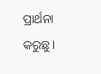ପ୍ରାର୍ଥନା କରୁଛୁ।